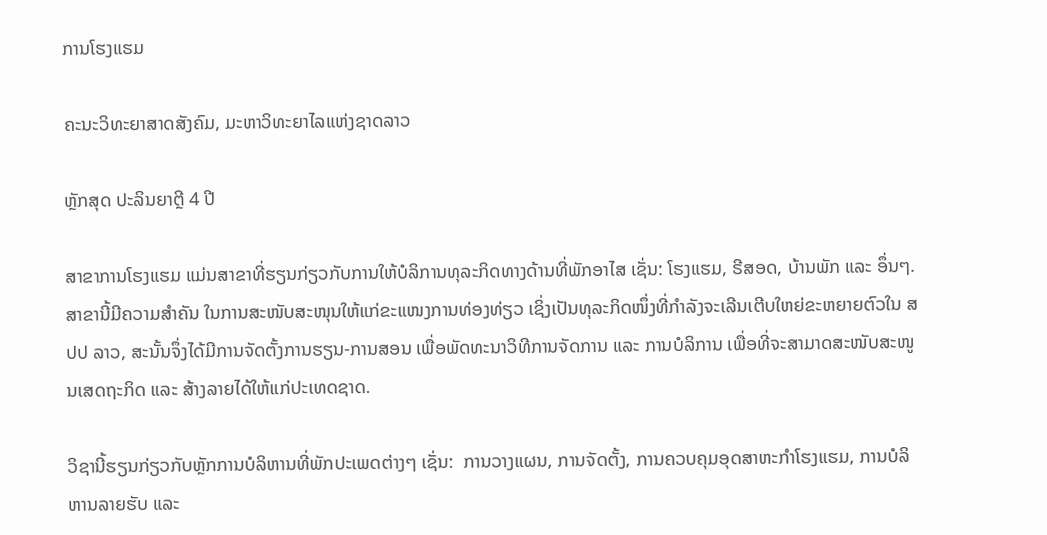ການໂຮງແຮມ

ຄະນະວິທະຍາສາດສັງຄົມ, ມະຫາວິທະຍາໄລແຫ່ງຊາດລາວ

ຫຼັກສຸດ ປະລິນຍາຕຼີ 4 ປີ

ສາຂາການໂຮງແຮມ ແມ່ນສາຂາທີ່ຮຽນກ່ຽວກັບການໃຫ້ບໍລິການທຸລະກິດທາງດ້ານທີ່ພັກອາໄສ ເຊັ່ນ: ໂຮງແຮມ, ຣີສອດ, ບ້ານພັກ ແລະ ອຶ່ນໆ. ສາຂານີ້ມີຄວາມສຳຄັນ ໃນການສະໜັບສະໜຸນໃຫ້ແກ່ຂະແໜງການທ່ອງທ່ຽວ ເຊິ່ງເປັນທຸລະກິດໜຶ່ງທີ່ກໍາລັງຈະເລີນເຕີບໃຫຍ່ຂະຫຍາຍຕົວໃນ ສປປ ລາວ, ສະນັ້ນຈຶ່ງໄດ້ມີການຈັດຕັ້ງການຮຽນ-ການສອນ ເພື່ອພັດທະນາວິທີການຈັດການ ແລະ ການບໍລິການ ເພື່ອທີ່ຈະສາມາດສະໜັບສະໜູນເສດຖະກິດ ແລະ ສ້າງລາຍໄດ້ໃຫ້ແກ່ປະເທດຊາດ.

ວິຊານີ້ຮຽນກ່ຽວກັບຫຼັກການບໍລິຫານທີ່ພັກປະເພດຕ່າງໆ ເຊັ່ນ:  ການວາງແຜນ, ການຈັດຕັ້ງ, ການຄວບຄຸມອຸດສາຫະກໍາໂຮງແຮມ, ການບໍລິຫານລາຍຮັບ ແລະ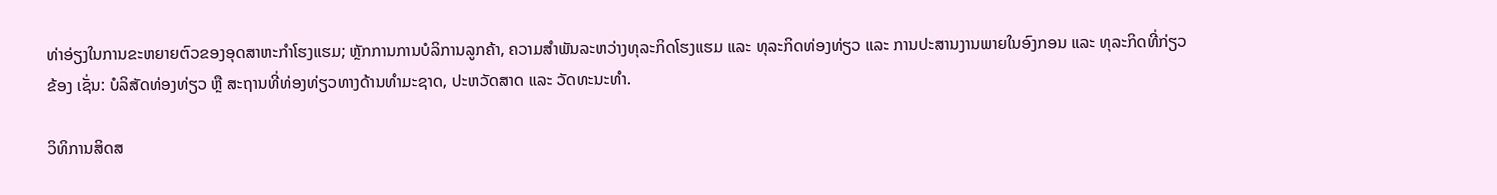ທ່າອ່ຽງໃນການຂະຫຍາຍຕົວຂອງອຸດສາຫະກໍາໂຮງແຮມ; ຫຼັກການການບໍລິການລູກຄ້າ, ຄວາມສຳພັນລະຫວ່າງທຸລະກິດໂຮງແຮມ ແລະ ທຸລະກິດທ່ອງທ່ຽວ ແລະ ການປະສານງານພາຍໃນອົງກອນ ແລະ ທຸລະກິດທີ່ກ່ຽວຂ້ອງ ເຊັ່ນ: ບໍລິສັດທ່ອງທ່ຽວ ຫຼື ສະຖານທີ່ທ່ອງທ່ຽວທາງດ້ານທຳມະຊາດ, ປະຫວັດສາດ ແລະ ວັດທະນະທຳ.

ວິທິການສິດສ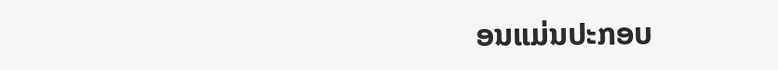ອນແມ່ນປະກອບ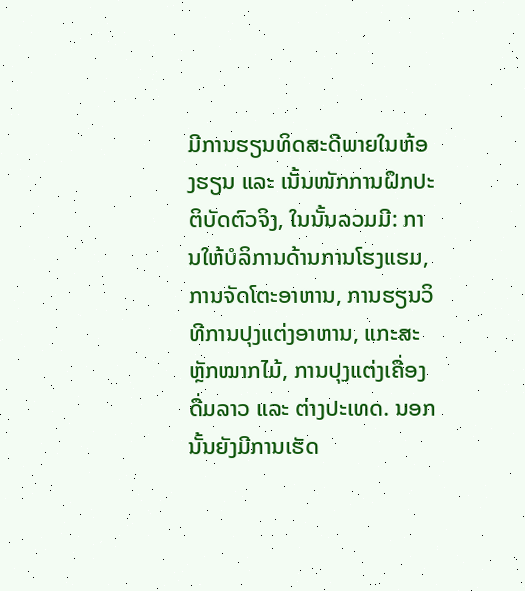ມີການຮຽນທິດສະດີພາຍໃນຫ້ອງຮຽນ ແລະ ເນັ້ນໜັກການຝຶກປະຕິບັດຕົວຈິງ, ໃນນັ້ນລວມມີ: ການໃຫ້ບໍລິການດ້ານການໂຮງແຮມ, ການຈັດໂຕະອາຫານ, ການຮຽນວິທີການປຸງແຕ່ງອາຫານ, ແກະສະຫຼັກໝາກໄມ້, ການປຸງແຕ່ງເຄື່ອງດື່ມລາວ ແລະ ຕ່າງປະເທດ. ນອກນັ້ນຍັງມີການເຮັດ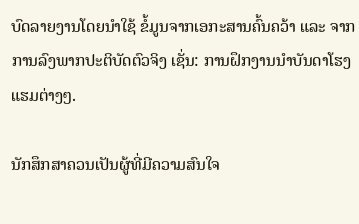ບົດລາຍງານໂດຍນຳໃຊ້ ຂໍ້ມູນຈາກເອກະສານຄົ້ນຄວ້າ ແລະ ຈາກການລົງພາກປະຕິບັດຕົວຈິງ ເຊັ່ນ: ການຝຶກງານນຳບັນດາໂຮງແຮມຕ່າງໆ.

ນັກສຶກສາຄວນເປັນຜູ້ທີ່ມີຄວາມສົນໃຈ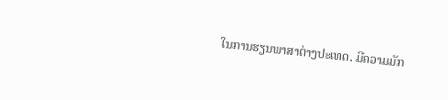ໃນການຮຽນພາສາຕ່າງປະເທດ. ມີຄວາມມັກ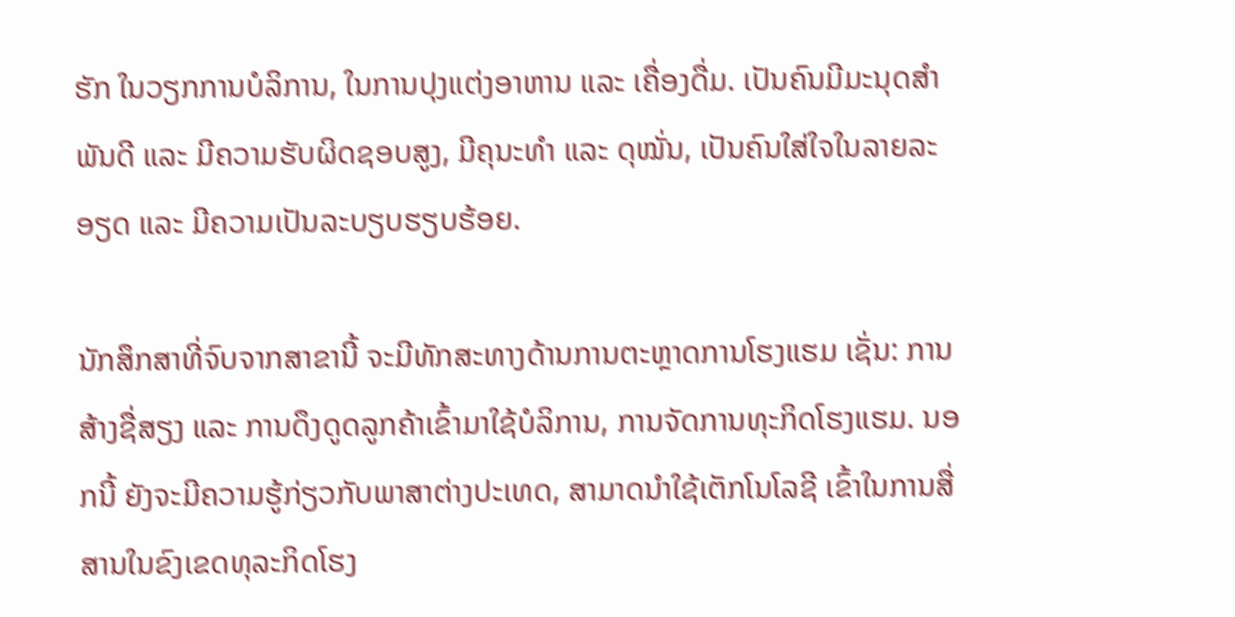ຮັກ ໃນວຽກການບໍລິການ, ໃນການປຸງແຕ່ງອາຫານ ແລະ ເຄື່ອງດື່ມ. ເປັນຄົນມີມະນຸດສຳພັນດີ ແລະ ມີຄວາມຮັບຜິດຊອບສູງ, ມີຄຸນະທຳ ແລະ ດຸໝັ່ນ, ເປັນຄົນໃສ່ໃຈໃນລາຍລະອຽດ ແລະ ມີຄວາມເປັນລະບຽບຮຽບຮ້ອຍ.

ນັກສຶກສາທີ່ຈົບຈາກສາຂານີ້ ຈະມີທັກສະທາງດ້ານການຕະຫຼາດການໂຮງແຮມ ເຊັ່ນ: ການສ້າງຊື່ສຽງ ແລະ ການດຶງດູດລູກຄ້າເຂົ້າມາໃຊ້ບໍລິການ, ການຈັດການທຸະກິດໂຮງແຮມ. ນອກນີ້ ຍັງຈະມີຄວາມຮູ້ກ່ຽວກັບພາສາຕ່າງປະເທດ, ສາມາດນໍາໃຊ້ເຕັກໂນໂລຊີ ເຂົ້າໃນການສື່ສານໃນຂົງເຂດທຸລະກິດໂຮງ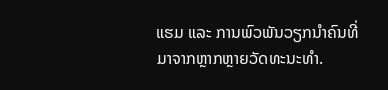ແຮມ ແລະ ການພົວພັນວຽກນໍາຄົນທີ່ມາຈາກຫຼາກຫຼາຍວັດທະນະທຳ.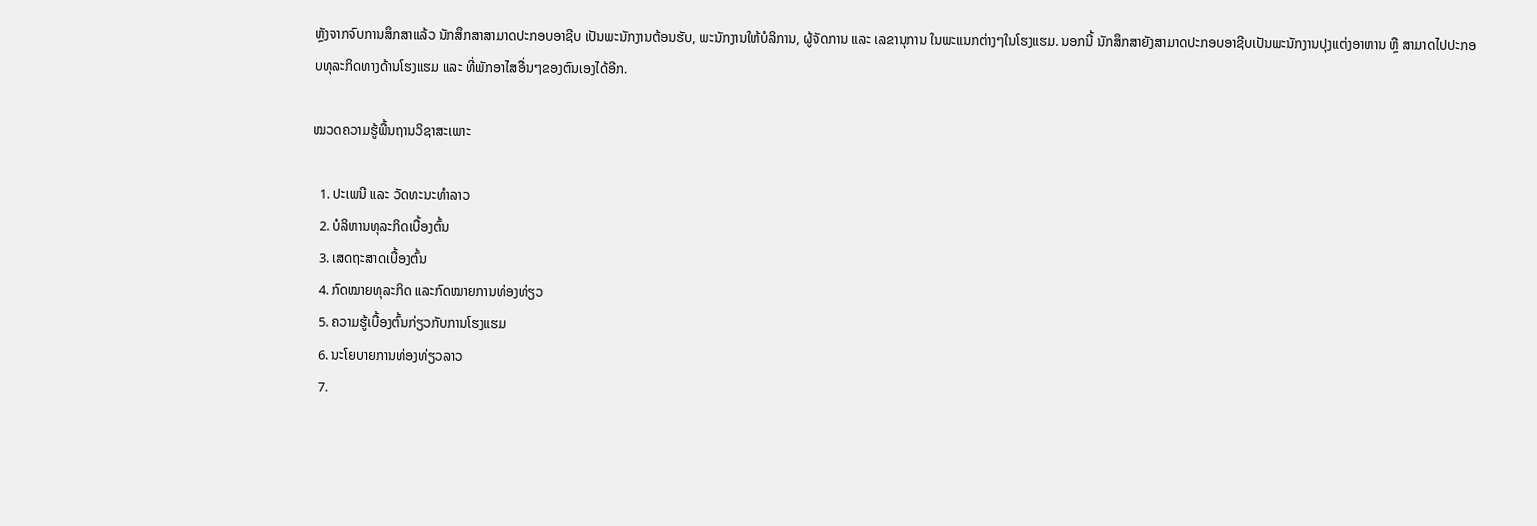ຫຼັງຈາກຈົບການສຶກສາແລ້ວ ນັກສຶກສາສາມາດປະກອບອາຊີບ ເປັນພະນັກງານຕ້ອນຮັບ, ພະນັກງານໃຫ້ບໍລິການ, ຜູ້ຈັດການ ແລະ ເລຂານຸການ ໃນພະແນກຕ່າງໆໃນໂຮງແຮມ. ນອກນີ້ ນັກສຶກສາຍັງສາມາດປະກອບອາຊີບເປັນພະນັກງານປຸງແຕ່ງອາຫານ ຫຼື ສາມາດໄປປະກອບທຸລະກິດທາງດ້ານໂຮງແຮມ ແລະ ທີ່ພັກອາໄສອື່ນໆຂອງຕົນເອງໄດ້ອີກ.

ໝວດຄວາມຮູ້ພື້ນຖານວິຊາສະເພາະ

  1. ປະເພນີ ແລະ ວັດທະນະທຳລາວ
  2. ບໍລິຫານທຸລະກິດເບື້ອງຕົ້ນ
  3. ເສດຖະສາດເບື້ອງຕົ້ນ
  4. ກົດໝາຍທຸລະກິດ ແລະກົດໝາຍການທ່ອງທ່ຽວ
  5. ຄວາມຮູ້ເບື້ອງຕົ້ນກ່ຽວກັບການໂຮງແຮມ
  6. ນະໂຍບາຍການທ່ອງທ່ຽວລາວ
  7.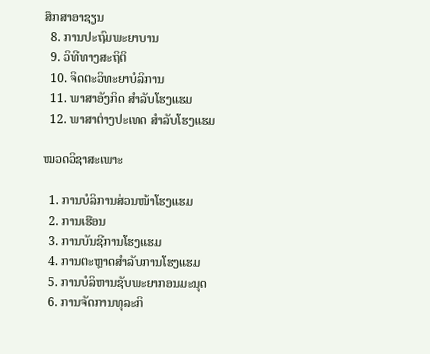ສຶກສາອາຊຽນ
  8. ການປະຖົມພະຍາບານ
  9. ວິທີທາງສະຖິຕິ
  10. ຈິດຕະວິທະຍາບໍລິການ
  11. ພາສາອັງກິດ ສຳລັບໂຮງແຮມ
  12. ພາສາຕ່າງປະເທດ ສຳລັບໂຮງແຮມ

ໝວດວິຊາສະເພາະ

  1. ການບໍລິການສ່ວນໜ້າໂຮງແຮມ
  2. ການເຮືອນ
  3. ການບັນຊີການໂຮງແຮມ
  4. ການຕະຫຼາດສຳລັບການໂຮງແຮມ
  5. ການບໍລິຫານຊັບພະຍາກອນມະນຸດ
  6. ການຈັດການທຸລະກິ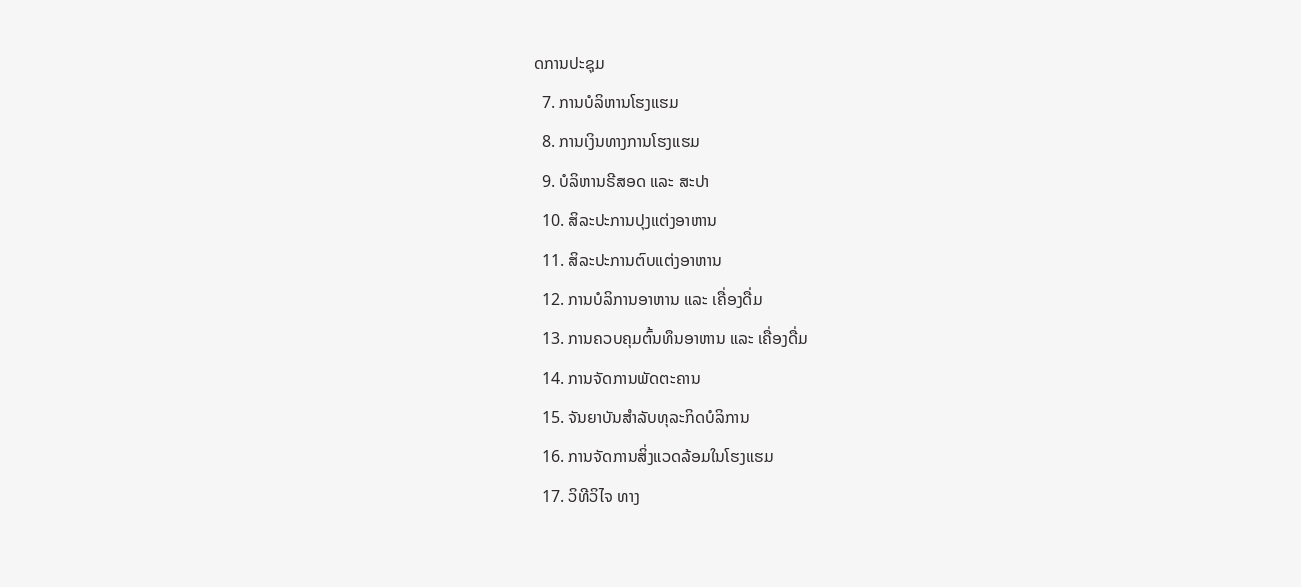ດການປະຊຸມ
  7. ການບໍລິຫານໂຮງແຮມ
  8. ການເງິນທາງການໂຮງແຮມ
  9. ບໍລິຫານຣີສອດ ແລະ ສະປາ
  10. ສິລະປະການປຸງແຕ່ງອາຫານ
  11. ສິລະປະການຕົບແຕ່ງອາຫານ
  12. ການບໍລິການອາຫານ ແລະ ເຄື່ອງດື່ມ
  13. ການຄວບຄຸມຕົ້ນທຶນອາຫານ ແລະ ເຄື່ອງດື່ມ
  14. ການຈັດການພັດຕະຄານ
  15. ຈັນຍາບັນສຳລັບທຸລະກິດບໍລິການ
  16. ການຈັດການສິ່ງແວດລ້ອມໃນໂຮງແຮມ
  17. ວິທີວິໄຈ ທາງ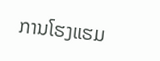ການໂຮງແຮມ